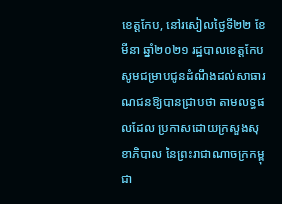ខេត្តកែប, នៅរសៀលថ្ងៃទី២២ ខែមីនា ឆ្នាំ២០២១ រដ្ឋបាលខេត្តកែប សូមជម្រាបជូនដំណឹងដល់សាធារណជនឱ្យបានជ្រាបថា តាមលទ្ធផលដែល ប្រកាសដោយក្រសួងសុខាភិបាល នៃព្រះរាជាណាចក្រកម្ពុជា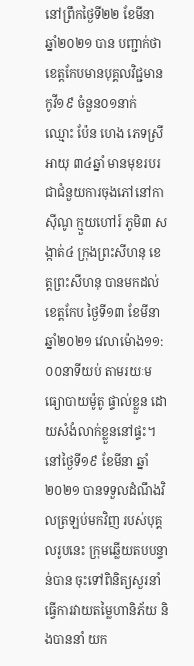នៅព្រឹកថ្ងៃទី២២ ខែមីនា ឆ្នាំ២០២១ បាន បញ្ជាក់ថា ខេត្តកែបមានបុគ្គលវិជ្ជមានកូវី១៩ ចំនួន០១នាក់ ឈ្មោះ ប៉ែន ហេង ភេទស្រី អាយុ ៣៤ឆ្នាំ មានមុខរបរជាជំនួយការចុងភៅនៅកាស៊ីណូ ក្មួយហៅរ៍ ភូមិ៣ សង្កាត់៤ ក្រុងព្រះសីហនុ ខេត្តព្រះសីហនុ បានមកដល់ខេត្តកែប ថ្ងៃទី១៣ ខែមីនា ឆ្នាំ២០២១ វេលាម៉ោង១១:០០នាទីយប់ តាមរយៈមធ្យោបាយម៉ូតូ ផ្ទាល់ខ្លួន ដោយសំងំលាក់ខ្លួននៅផ្ទះ។ នៅថ្ងៃទី១៩ ខែមីនា ឆ្នាំ២០២១ បានទទួលដំណឹងវិលត្រឡប់មកវិញ របស់បុគ្គលរូបនេះ ក្រុមឆ្លើយតបបន្ទាន់បាន ចុះទៅពិនិត្យសួរនាំធ្វើការវាយតម្លៃហានិភ័យ និងបាននាំ យក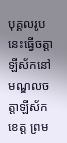បុគ្គលរូបនេះធ្វើចត្តាឡីស័កនៅមណ្ឌលចត្តាឡីស័កខេត្ត ព្រម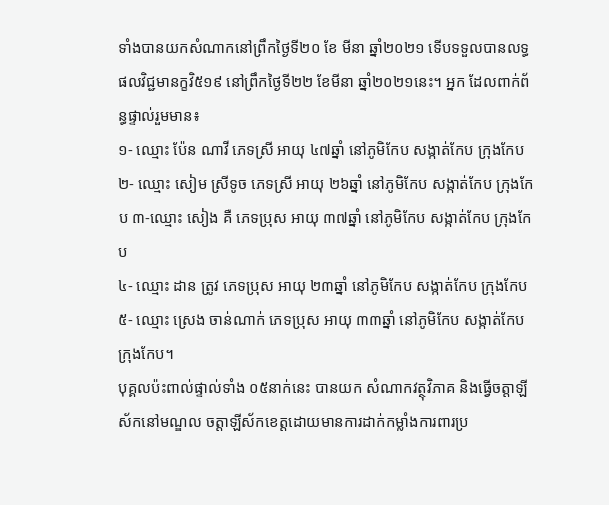ទាំងបានយកសំណាកនៅព្រឹកថ្ងៃទី២០ ខែ មីនា ឆ្នាំ២០២១ ទើបទទួលបានលទ្ធផលវិជ្ជមានក្ខវិ៥១៩ នៅព្រឹកថ្ងៃទី២២ ខែមីនា ឆ្នាំ២០២១នេះ។ អ្នក ដែលពាក់ព័ន្ធផ្ទាល់រួមមាន៖
១- ឈ្មោះ ប៉ែន ណាវី ភេទស្រី អាយុ ៤៧ឆ្នាំ នៅភូមិកែប សង្កាត់កែប ក្រុងកែប
២- ឈ្មោះ សៀម ស្រីទូច ភេទស្រី អាយុ ២៦ឆ្នាំ នៅភូមិកែប សង្កាត់កែប ក្រុងកែប ៣-ឈ្មោះ សៀង គឺ ភេទប្រុស អាយុ ៣៧ឆ្នាំ នៅភូមិកែប សង្កាត់កែប ក្រុងកែប
៤- ឈ្មោះ ដាន ត្រូវ ភេទប្រុស អាយុ ២៣ឆ្នាំ នៅភូមិកែប សង្កាត់កែប ក្រុងកែប
៥- ឈ្មោះ ស្រេង ចាន់ណាក់ ភេទប្រុស អាយុ ៣៣ឆ្នាំ នៅភូមិកែប សង្កាត់កែប ក្រុងកែប។
បុគ្គលប៉ះពាល់ផ្ទាល់ទាំង ០៥នាក់នេះ បានយក សំណាកវត្ថុវិភាគ និងធ្វើចត្តាឡីស័កនៅមណ្ឌល ចត្តាឡីស័កខេត្តដោយមានការដាក់កម្លាំងការពារប្រ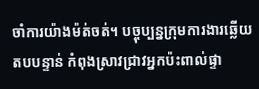ចាំការយ៉ាងម៉ត់ចត់។ បច្ចុប្បន្នក្រុមការងារឆ្លើយតបបន្ទាន់ កំពុងស្រាវជ្រាវអ្នកប៉ះពាល់ផ្ទា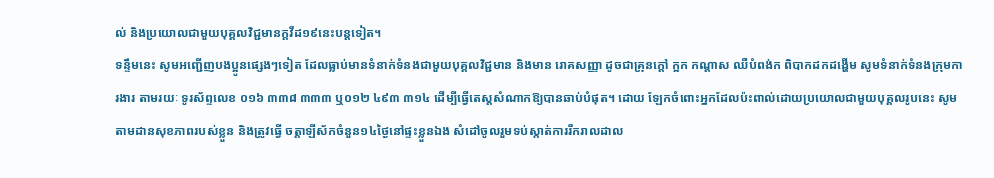ល់ និងប្រយោលជាមួយបុគ្គលវិជ្ជមានក្តវីដ១៩នេះបន្តទៀត។
ទន្ទឹមនេះ សូមអញ្ជើញបងប្អូនផ្សេងៗទៀត ដែលធ្លាប់មានទំនាក់ទំនងជាមួយបុគ្គលវិជ្ជមាន និងមាន រោគសញ្ញា ដូចជាគ្រុនក្តៅ ក្អក កណ្តាស ឈឺបំពង់ក ពិបាកដកដង្ហើម សូមទំនាក់ទំនងក្រុមការងារ តាមរយៈ ទូរស័ព្ទលេខ ០១៦ ៣៣៨ ៣៣៣ ឬ០១២ ៤៩៣ ៣១៤ ដើម្បីធ្វើតេស្តសំណាកឱ្យបានឆាប់បំផុត។ ដោយ ឡែកចំពោះអ្នកដែលប៉ះពាល់ដោយប្រយោលជាមួយបុគ្គលរូបនេះ សូមតាមដានសុខភាពរបស់ខ្លួន និងត្រូវធ្វើ ចត្តាឡីស័កចំនួន១៤ថ្ងៃនៅផ្ទះខ្លួនឯង សំដៅចូលរួមទប់ស្កាត់ការរីករាលដាល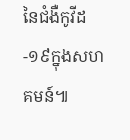នៃជំងឺកូវីដ-១៩ក្នុងសហគមន៍៕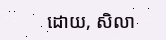ដោយ, សិលា